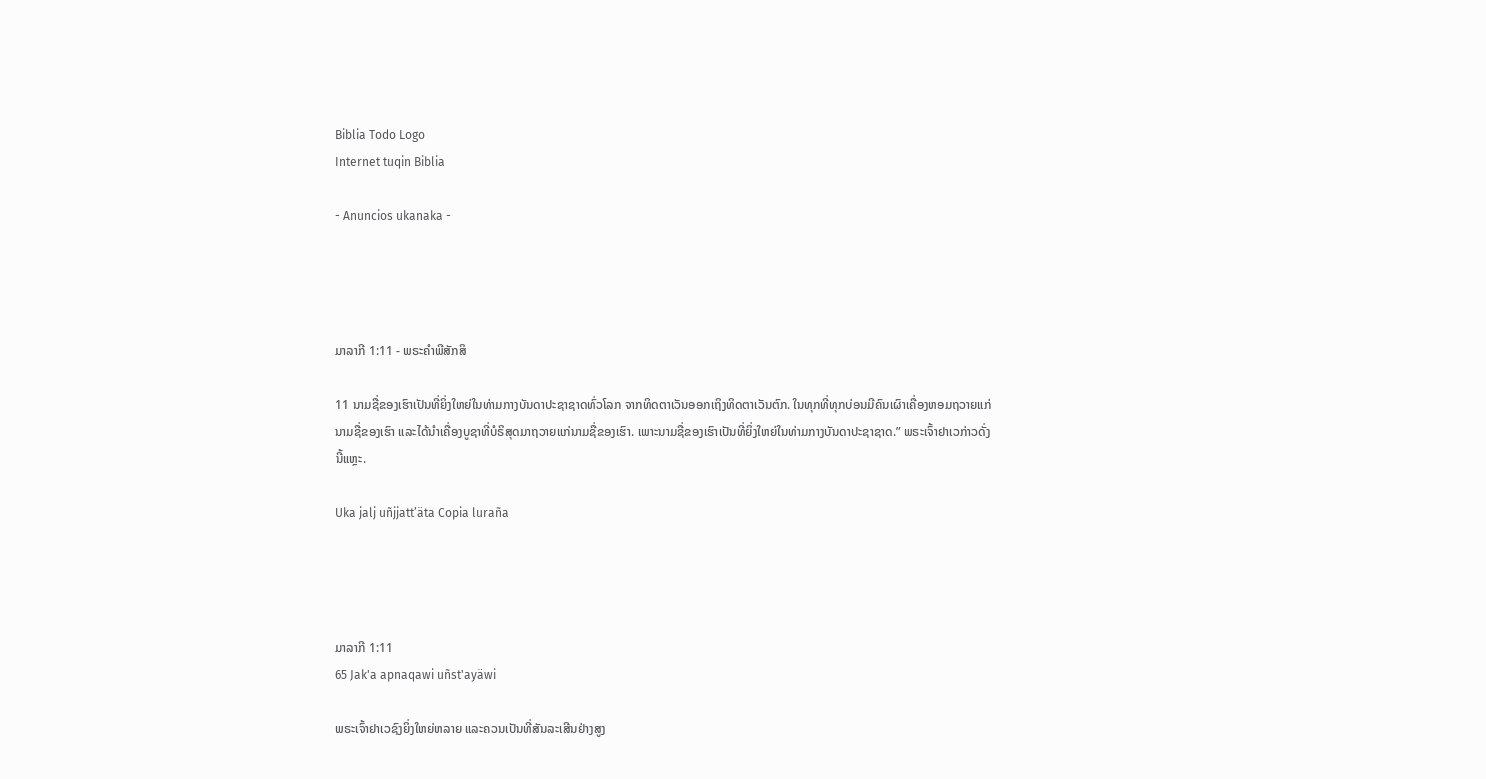Biblia Todo Logo
Internet tuqin Biblia

- Anuncios ukanaka -




ມາລາກີ 1:11 - ພຣະຄຳພີສັກສິ

11 ນາມຊື່ຂອງເຮົາເປັນທີ່ຍິ່ງໃຫຍ່ໃນທ່າມກາງບັນດາປະຊາຊາດທົ່ວໂລກ ຈາກທິດຕາເວັນອອກເຖິງທິດຕາເວັນຕົກ. ໃນທຸກທີ່ທຸກບ່ອນມີຄົນເຜົາເຄື່ອງຫອມຖວາຍແກ່ນາມຊື່ຂອງເຮົາ ແລະໄດ້ນຳເຄື່ອງບູຊາທີ່ບໍຣິສຸດມາຖວາຍແກ່ນາມຊື່ຂອງເຮົາ. ເພາະນາມຊື່ຂອງເຮົາເປັນທີ່ຍິ່ງໃຫຍ່ໃນທ່າມກາງບັນດາປະຊາຊາດ.” ພຣະເຈົ້າຢາເວກ່າວດັ່ງນີ້ແຫຼະ.

Uka jalj uñjjattʼäta Copia luraña




ມາລາກີ 1:11
65 Jak'a apnaqawi uñst'ayäwi

ພຣະເຈົ້າຢາເວຊົງຍິ່ງໃຫຍ່ຫລາຍ ແລະຄວນເປັນທີ່ສັນລະເສີນຢ່າງສູງ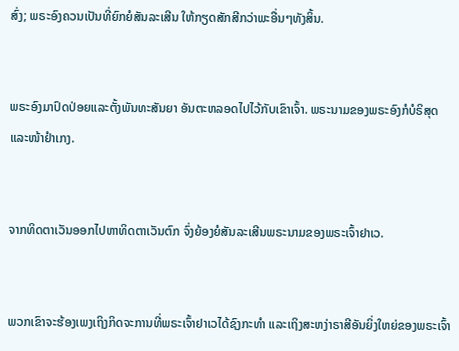ສົ່ງ; ພຣະອົງຄວນເປັນທີ່ຍົກຍໍສັນລະເສີນ ໃຫ້ກຽດສັກສີກວ່າພະອື່ນໆທັງສິ້ນ.


ພຣະອົງມາປົດປ່ອຍແລະຕັ້ງພັນທະສັນຍາ ອັນຕະຫລອດໄປໄວ້ກັບເຂົາເຈົ້າ. ພຣະນາມຂອງພຣະອົງກໍບໍຣິສຸດ ແລະໜ້າຢຳເກງ.


ຈາກທິດຕາເວັນອອກໄປຫາທິດຕາເວັນຕົກ ຈົ່ງຍ້ອງຍໍສັນລະເສີນພຣະນາມຂອງພຣະເຈົ້າຢາເວ.


ພວກເຂົາຈະຮ້ອງເພງເຖິງກິດຈະການທີ່ພຣະເຈົ້າຢາເວໄດ້ຊົງກະທຳ ແລະເຖິງສະຫງ່າຣາສີອັນຍິ່ງໃຫຍ່ຂອງພຣະເຈົ້າ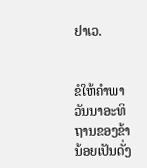ຢາເວ.


ຂໍໃຫ້ຄຳພາວັນນາອະທິຖານຂອງຂ້ານ້ອຍເປັນດັ່ງ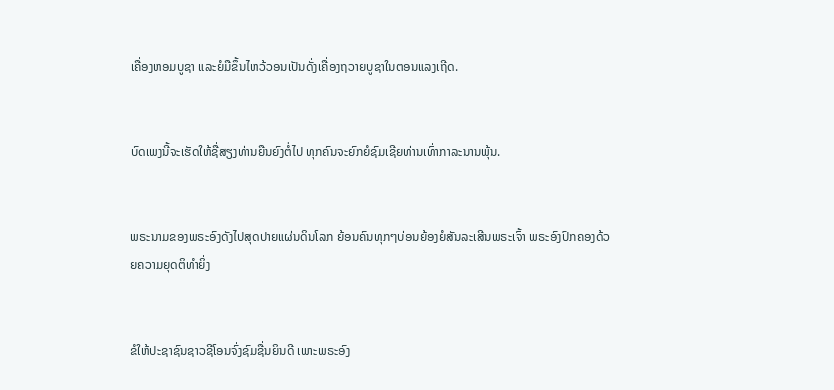ເຄື່ອງຫອມບູຊາ ແລະຍໍມືຂຶ້ນໄຫວ້ວອນເປັນດັ່ງເຄື່ອງຖວາຍບູຊາໃນຕອນແລງເຖີດ.


ບົດເພງນີ້ຈະເຮັດໃຫ້ຊື່ສຽງທ່ານຍືນຍົງຕໍ່ໄປ ທຸກຄົນຈະຍົກຍໍຊົມເຊີຍທ່ານເທົ່າກາລະນານພຸ້ນ.


ພຣະນາມຂອງພຣະອົງດັງໄປສຸດປາຍແຜ່ນດິນໂລກ ຍ້ອນຄົນທຸກໆບ່ອນຍ້ອງຍໍສັນລະເສີນພຣະເຈົ້າ ພຣະອົງປົກຄອງດ້ວຍຄວາມຍຸດຕິທຳຍິ່ງ


ຂໍໃຫ້ປະຊາຊົນຊາວຊີໂອນຈົ່ງຊົມຊື່ນຍິນດີ ເພາະພຣະອົງ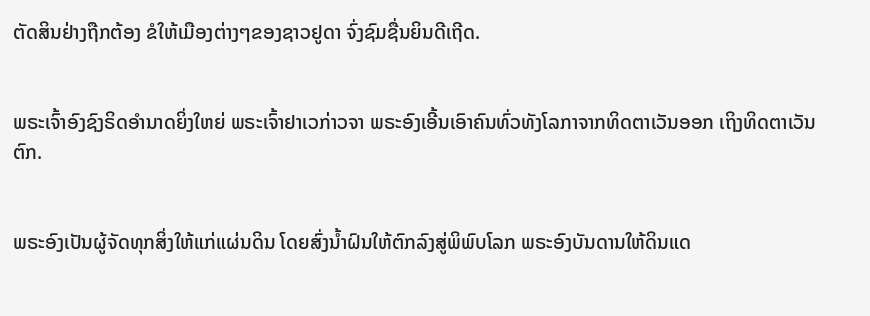ຕັດສິນຢ່າງຖືກຕ້ອງ ຂໍໃຫ້ເມືອງຕ່າງໆຂອງຊາວຢູດາ ຈົ່ງຊົມຊື່ນຍິນດີເຖີດ.


ພຣະເຈົ້າອົງຊົງຣິດອຳນາດຍິ່ງໃຫຍ່ ພຣະເຈົ້າຢາເວກ່າວຈາ ພຣະອົງເອີ້ນເອົາຄົນທົ່ວທັງໂລກາຈາກທິດຕາເວັນອອກ ເຖິງທິດຕາເວັນຕົກ.


ພຣະອົງເປັນຜູ້ຈັດທຸກສິ່ງໃຫ້ແກ່ແຜ່ນດິນ ໂດຍສົ່ງນໍ້າຝົນໃຫ້ຕົກລົງສູ່ພິພົບໂລກ ພຣະອົງບັນດານໃຫ້ດິນແດ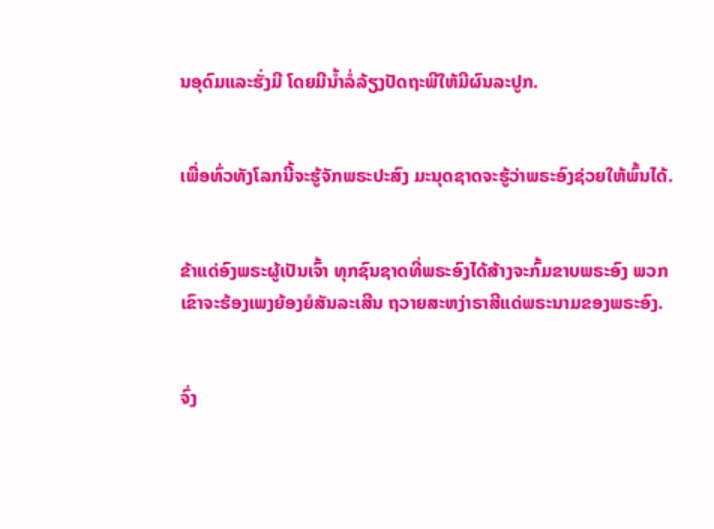ນອຸດົມແລະຮັ່ງມີ ໂດຍມີນໍ້າລໍ່ລ້ຽງປັດຖະພີໃຫ້ມີຜົນລະປູກ.


ເພື່ອທົ່ວທັງໂລກນີ້ຈະຮູ້ຈັກພຣະປະສົງ ມະນຸດຊາດຈະຮູ້ວ່າພຣະອົງຊ່ວຍໃຫ້ພົ້ນໄດ້.


ຂ້າແດ່ອົງພຣະຜູ້ເປັນເຈົ້າ ທຸກຊົນຊາດທີ່ພຣະອົງໄດ້ສ້າງຈະກົ້ມຂາບພຣະອົງ ພວກເຂົາຈະຮ້ອງເພງຍ້ອງຍໍສັນລະເສີນ ຖວາຍສະຫງ່າຣາສີແດ່ພຣະນາມຂອງພຣະອົງ.


ຈົ່ງ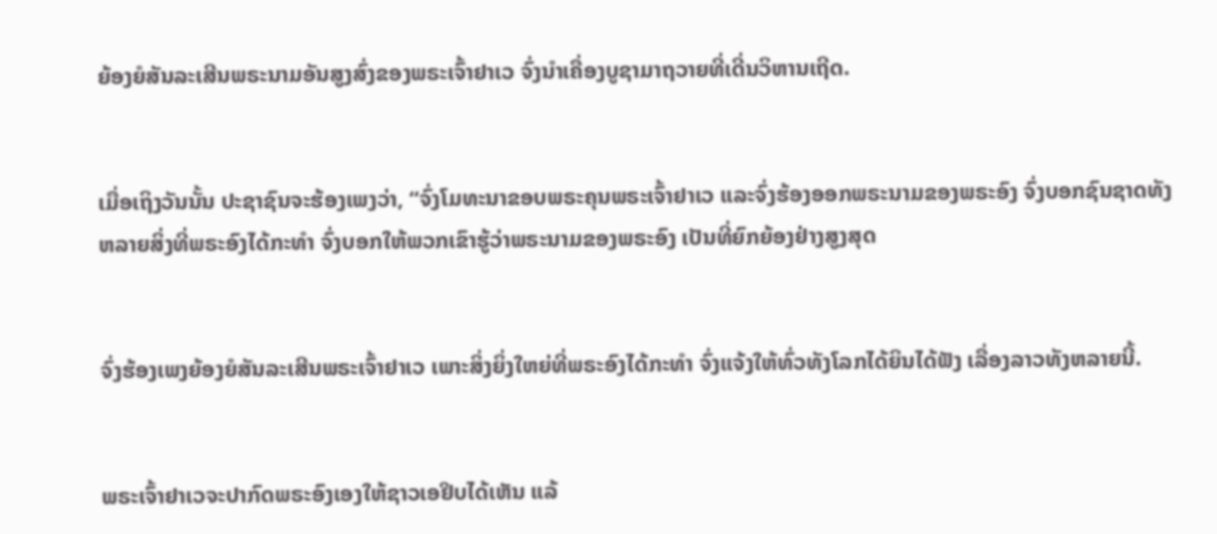ຍ້ອງຍໍສັນລະເສີນພຣະນາມອັນສູງສົ່ງຂອງພຣະເຈົ້າຢາເວ ຈົ່ງນຳເຄື່ອງບູຊາມາຖວາຍທີ່ເດີ່ນວິຫານເຖີດ.


ເມື່ອເຖິງວັນນັ້ນ ປະຊາຊົນຈະຮ້ອງເພງວ່າ, “ຈົ່ງໂມທະນາຂອບພຣະຄຸນພຣະເຈົ້າຢາເວ ແລະຈົ່ງຮ້ອງອອກພຣະນາມຂອງພຣະອົງ ຈົ່ງບອກຊົນຊາດທັງຫລາຍສິ່ງທີ່ພຣະອົງໄດ້ກະທຳ ຈົ່ງບອກໃຫ້ພວກເຂົາຮູ້ວ່າພຣະນາມຂອງພຣະອົງ ເປັນທີ່ຍົກຍ້ອງຢ່າງສູງສຸດ


ຈົ່ງຮ້ອງເພງຍ້ອງຍໍສັນລະເສີນພຣະເຈົ້າຢາເວ ເພາະສິ່ງຍິ່ງໃຫຍ່ທີ່ພຣະອົງໄດ້ກະທຳ ຈົ່ງແຈ້ງໃຫ້ທົ່ວທັງໂລກໄດ້ຍິນໄດ້ຟັງ ເລື່ອງລາວທັງຫລາຍນີ້.


ພຣະເຈົ້າຢາເວຈະປາກົດພຣະອົງເອງໃຫ້ຊາວເອຢິບໄດ້ເຫັນ ແລ້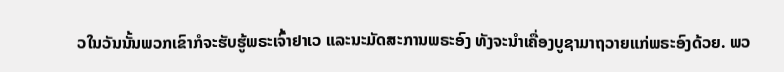ວໃນວັນນັ້ນພວກເຂົາກໍຈະຮັບຮູ້ພຣະເຈົ້າຢາເວ ແລະນະມັດສະການພຣະອົງ ທັງຈະນຳເຄື່ອງບູຊາມາຖວາຍແກ່ພຣະອົງດ້ວຍ. ພວ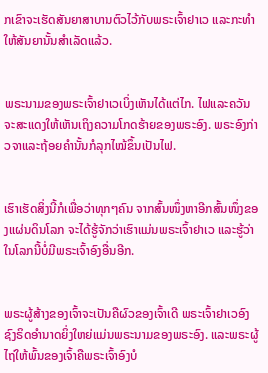ກເຂົາຈະເຮັດສັນຍາສາບານຕົວໄວ້ກັບພຣະເຈົ້າຢາເວ ແລະກະທຳໃຫ້ສັນຍານັ້ນສຳເລັດແລ້ວ.


ພຣະນາມຂອງພຣະເຈົ້າຢາເວເບິ່ງເຫັນໄດ້ແຕ່ໄກ. ໄຟແລະຄວັນຈະສະແດງໃຫ້ເຫັນເຖິງຄວາມໂກດຮ້າຍຂອງພຣະອົງ. ພຣະອົງກ່າວຈາແລະຖ້ອຍຄຳນັ້ນກໍລຸກໄໝ້ຂຶ້ນເປັນໄຟ.


ເຮົາເຮັດສິ່ງນີ້ກໍເພື່ອວ່າທຸກໆຄົນ ຈາກສົ້ນໜຶ່ງຫາອີກສົ້ນໜຶ່ງຂອງແຜ່ນດິນໂລກ ຈະໄດ້ຮູ້ຈັກວ່າເຮົາແມ່ນພຣະເຈົ້າຢາເວ ແລະຮູ້ວ່າໃນໂລກນີ້ບໍ່ມີພຣະເຈົ້າອົງອື່ນອີກ.


ພຣະຜູ້ສ້າງຂອງເຈົ້າຈະເປັນຄືຜົວຂອງເຈົ້າເດີ ພຣະເຈົ້າຢາເວອົງຊົງຣິດອຳນາດຍິ່ງໃຫຍ່ແມ່ນພຣະນາມຂອງພຣະອົງ. ແລະພຣະຜູ້ໄຖ່ໃຫ້ພົ້ນຂອງເຈົ້າຄືພຣະເຈົ້າອົງບໍ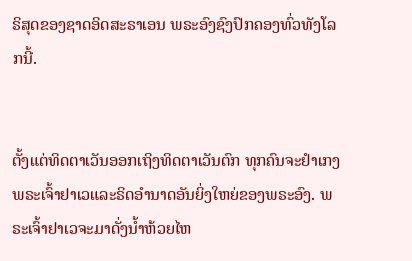ຣິສຸດຂອງຊາດອິດສະຣາເອນ ພຣະອົງຊົງປົກຄອງທົ່ວທັງໂລກນີ້.


ຕັ້ງແຕ່ທິດຕາເວັນອອກເຖິງທິດຕາເວັນຕົກ ທຸກຄົນຈະຢຳເກງພຣະເຈົ້າຢາເວແລະຣິດອຳນາດອັນຍິ່ງໃຫຍ່ຂອງພຣະອົງ. ພຣະເຈົ້າຢາເວຈະມາດັ່ງນໍ້າຫ້ວຍໄຫ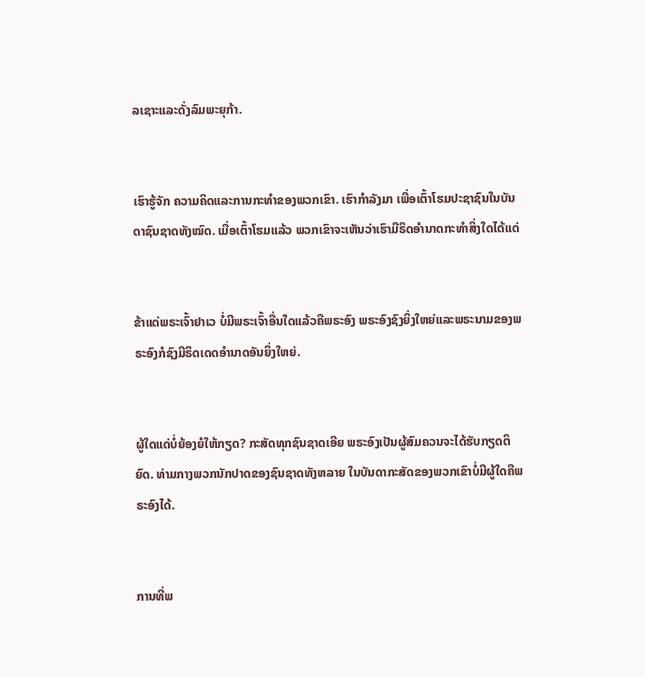ລເຊາະແລະດັ່ງລົມພະຍຸກ້າ.


ເຮົາຮູ້ຈັກ ຄວາມຄິດແລະການກະທຳຂອງພວກເຂົາ. ເຮົາກຳລັງມາ ເພື່ອເຕົ້າໂຮມປະຊາຊົນໃນບັນດາຊົນຊາດທັງໝົດ. ເມື່ອເຕົ້າໂຮມແລ້ວ ພວກເຂົາຈະເຫັນວ່າເຮົາມີຣິດອຳນາດກະທຳສິ່ງໃດໄດ້ແດ່


ຂ້າແດ່ພຣະເຈົ້າຢາເວ ບໍ່ມີພຣະເຈົ້າອື່ນໃດແລ້ວຄືພຣະອົງ ພຣະອົງຊົງຍິ່ງໃຫຍ່ແລະພຣະນາມຂອງພຣະອົງກໍຊົງມີຣິດເດດອຳນາດອັນຍິ່ງໃຫຍ່.


ຜູ້ໃດແດ່ບໍ່ຍ້ອງຍໍໃຫ້ກຽດ? ກະສັດທຸກຊົນຊາດເອີຍ ພຣະອົງເປັນຜູ້ສົມຄວນຈະໄດ້ຮັບກຽດຕິຍົດ. ທ່າມກາງພວກນັກປາດຂອງຊົນຊາດທັງຫລາຍ ໃນບັນດາກະສັດຂອງພວກເຂົາບໍ່ມີຜູ້ໃດຄືພຣະອົງໄດ້.


ການທີ່ພ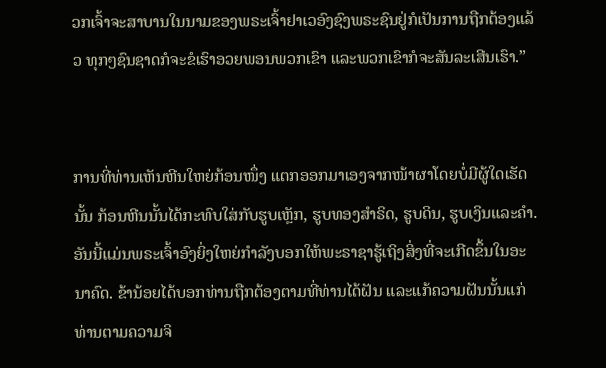ວກເຈົ້າຈະສາບານໃນນາມຂອງພຣະເຈົ້າຢາເວອົງຊົງພຣະຊົນຢູ່ກໍເປັນການຖືກຕ້ອງແລ້ວ ທຸກໆຊົນຊາດກໍຈະຂໍເຮົາອວຍພອນພວກເຂົາ ແລະພວກເຂົາກໍຈະສັນລະເສີນເຮົາ.”


ການທີ່ທ່ານເຫັນຫີນໃຫຍ່ກ້ອນໜຶ່ງ ແຕກອອກມາເອງຈາກໜ້າຜາໂດຍບໍ່ມີຜູ້ໃດເຮັດນັ້ນ ກ້ອນຫີນນັ້ນໄດ້ກະທົບໃສ່ກັບຮູບເຫຼັກ, ຮູບທອງສຳຣິດ, ຮູບດິນ, ຮູບເງິນແລະຄຳ. ອັນນີ້ແມ່ນພຣະເຈົ້າອົງຍິ່ງໃຫຍ່ກຳລັງບອກໃຫ້ພະຣາຊາຮູ້ເຖິງສິ່ງທີ່ຈະເກີດຂຶ້ນໃນອະນາຄົດ. ຂ້ານ້ອຍໄດ້ບອກທ່ານຖືກຕ້ອງຕາມທີ່ທ່ານໄດ້ຝັນ ແລະແກ້ຄວາມຝັນນັ້ນແກ່ທ່ານຕາມຄວາມຈິ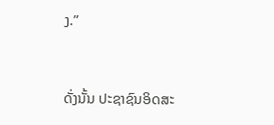ງ.”


ດັ່ງນັ້ນ ປະຊາຊົນອິດສະ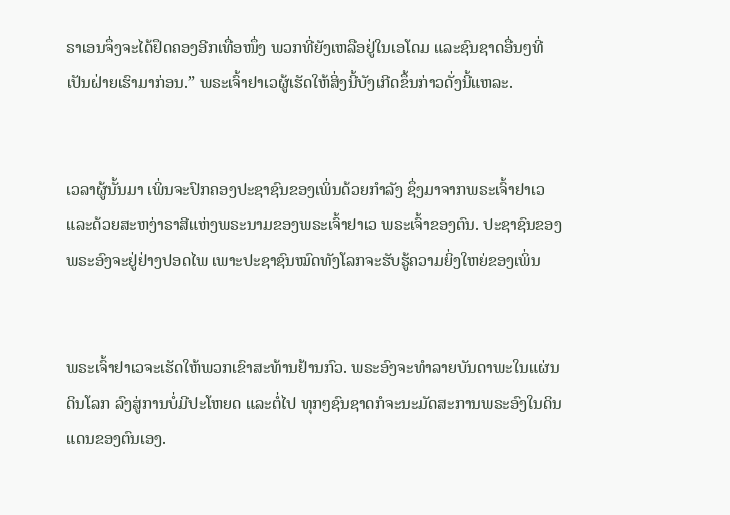ຣາເອນຈຶ່ງຈະໄດ້ຢຶດຄອງອີກເທື່ອໜຶ່ງ ພວກທີ່ຍັງເຫລືອຢູ່ໃນເອໂດມ ແລະຊົນຊາດອື່ນໆທີ່ເປັນຝ່າຍເຮົາມາກ່ອນ.” ພຣະເຈົ້າຢາເວຜູ້ເຮັດໃຫ້ສິ່ງນີ້ບັງເກີດຂຶ້ນກ່າວດັ່ງນີ້ແຫລະ.


ເວລາຜູ້ນັ້ນມາ ເພິ່ນຈະປົກຄອງປະຊາຊົນຂອງເພິ່ນດ້ວຍກຳລັງ ຊຶ່ງມາຈາກພຣະເຈົ້າຢາເວ ແລະດ້ວຍສະຫງ່າຣາສີແຫ່ງພຣະນາມຂອງພຣະເຈົ້າຢາເວ ພຣະເຈົ້າຂອງຕົນ. ປະຊາຊົນຂອງພຣະອົງຈະຢູ່ຢ່າງປອດໄພ ເພາະປະຊາຊົນໝົດທັງໂລກຈະຮັບຮູ້ຄວາມຍິ່ງໃຫຍ່ຂອງເພິ່ນ


ພຣະເຈົ້າຢາເວຈະເຮັດໃຫ້ພວກເຂົາສະທ້ານຢ້ານກົວ. ພຣະອົງຈະທຳລາຍບັນດາພະໃນແຜ່ນດິນໂລກ ລົງສູ່ການບໍ່ມີປະໂຫຍດ ແລະຕໍ່ໄປ ທຸກໆຊົນຊາດກໍຈະນະມັດສະການພຣະອົງໃນດິນແດນຂອງຕົນເອງ.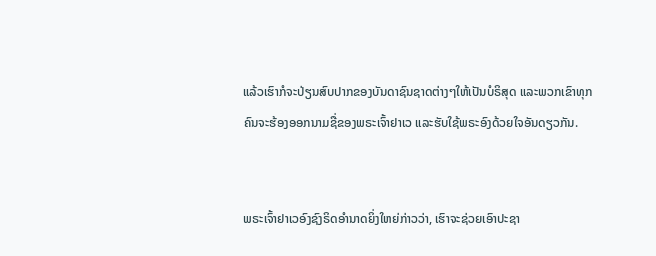ແລ້ວເຮົາກໍຈະປ່ຽນສົບປາກຂອງບັນດາຊົນຊາດຕ່າງໆໃຫ້ເປັນບໍຣິສຸດ ແລະພວກເຂົາທຸກຄົນຈະຮ້ອງອອກນາມຊື່ຂອງພຣະເຈົ້າຢາເວ ແລະຮັບໃຊ້ພຣະອົງດ້ວຍໃຈອັນດຽວກັນ.


ພຣະເຈົ້າຢາເວອົງຊົງຣິດອຳນາດຍິ່ງໃຫຍ່ກ່າວວ່າ, ເຮົາຈະຊ່ວຍເອົາປະຊາ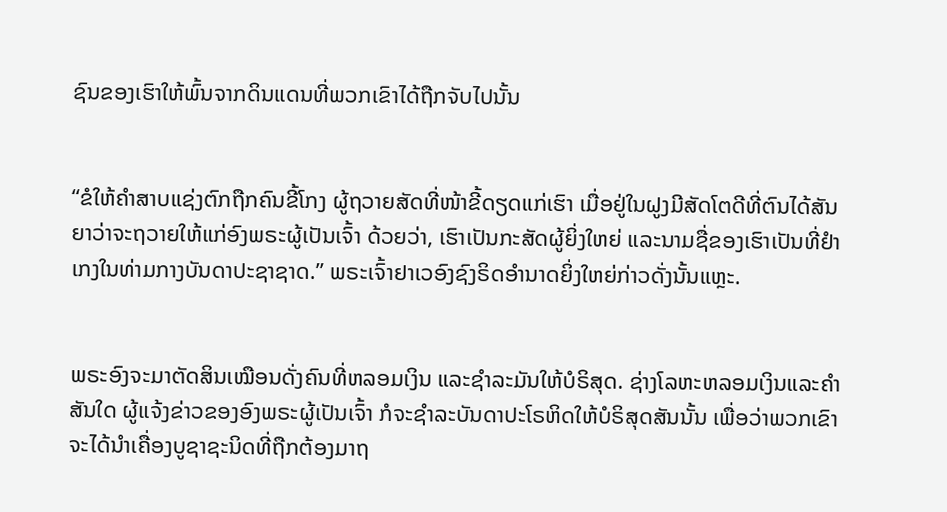ຊົນຂອງເຮົາໃຫ້ພົ້ນຈາກດິນແດນທີ່ພວກເຂົາໄດ້ຖືກຈັບໄປນັ້ນ


“ຂໍໃຫ້ຄຳສາບແຊ່ງຕົກຖືກຄົນຂີ້ໂກງ ຜູ້ຖວາຍສັດທີ່ໜ້າຂີ້ດຽດແກ່ເຮົາ ເມື່ອຢູ່ໃນຝູງມີສັດໂຕດີທີ່ຕົນໄດ້ສັນຍາວ່າຈະຖວາຍໃຫ້ແກ່ອົງພຣະຜູ້ເປັນເຈົ້າ ດ້ວຍວ່າ, ເຮົາເປັນກະສັດຜູ້ຍິ່ງໃຫຍ່ ແລະນາມຊື່ຂອງເຮົາເປັນທີ່ຢຳເກງໃນທ່າມກາງບັນດາປະຊາຊາດ.” ພຣະເຈົ້າຢາເວອົງຊົງຣິດອຳນາດຍິ່ງໃຫຍ່ກ່າວດັ່ງນັ້ນແຫຼະ.


ພຣະອົງຈະມາຕັດສິນເໝືອນດັ່ງຄົນທີ່ຫລອມເງິນ ແລະຊຳລະມັນໃຫ້ບໍຣິສຸດ. ຊ່າງໂລຫະຫລອມເງິນແລະຄຳສັນໃດ ຜູ້ແຈ້ງຂ່າວຂອງອົງພຣະຜູ້ເປັນເຈົ້າ ກໍຈະຊຳລະບັນດາປະໂຣຫິດໃຫ້ບໍຣິສຸດສັນນັ້ນ ເພື່ອວ່າພວກເຂົາຈະໄດ້ນຳເຄື່ອງບູຊາຊະນິດທີ່ຖືກຕ້ອງມາຖ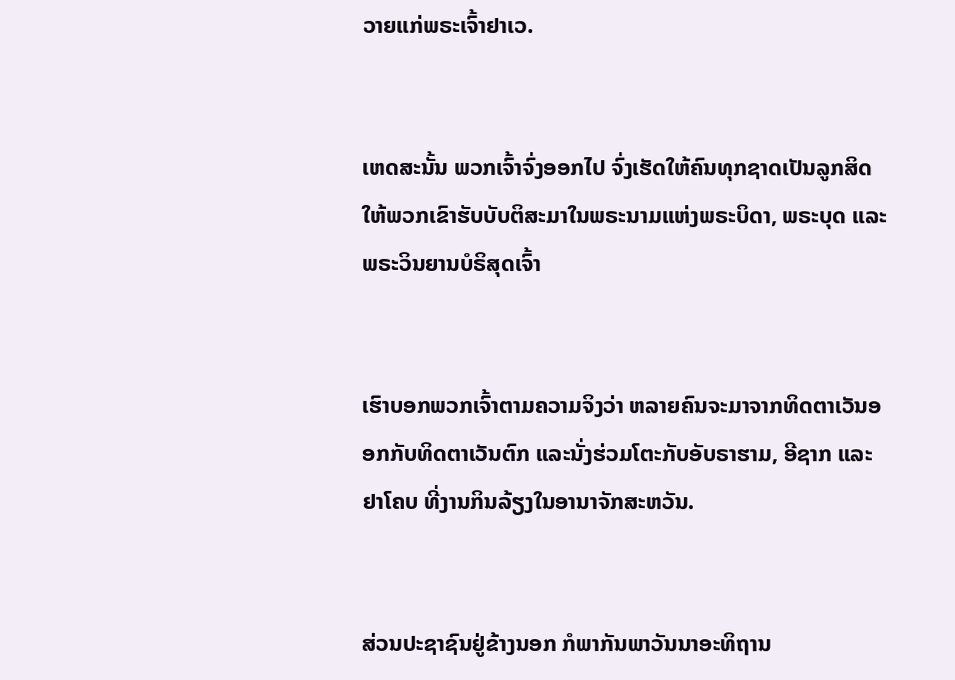ວາຍແກ່ພຣະເຈົ້າຢາເວ.


ເຫດສະນັ້ນ ພວກເຈົ້າຈົ່ງອອກໄປ ຈົ່ງເຮັດໃຫ້ຄົນທຸກຊາດເປັນລູກສິດ ໃຫ້ພວກເຂົາຮັບບັບຕິສະມາໃນພຣະນາມແຫ່ງພຣະບິດາ, ພຣະບຸດ ແລະ ພຣະວິນຍານບໍຣິສຸດເຈົ້າ


ເຮົາບອກພວກເຈົ້າຕາມຄວາມຈິງວ່າ ຫລາຍຄົນຈະມາຈາກທິດຕາເວັນອອກກັບທິດຕາເວັນຕົກ ແລະນັ່ງຮ່ວມໂຕະກັບອັບຣາຮາມ, ອີຊາກ ແລະ ຢາໂຄບ ທີ່ງານກິນລ້ຽງໃນອານາຈັກສະຫວັນ.


ສ່ວນປະຊາຊົນຢູ່ຂ້າງນອກ ກໍພາກັນພາວັນນາອະທິຖານ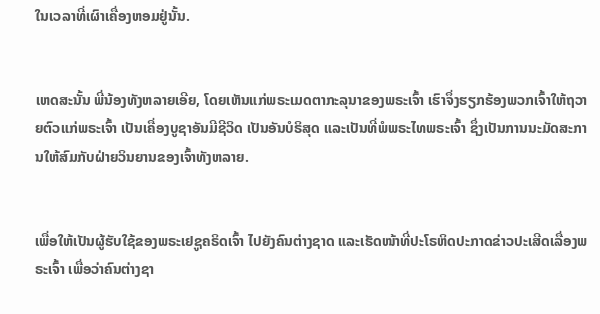ໃນເວລາທີ່ເຜົາເຄື່ອງຫອມຢູ່ນັ້ນ.


ເຫດສະນັ້ນ ພີ່ນ້ອງທັງຫລາຍເອີຍ, ໂດຍເຫັນແກ່ພຣະເມດຕາກະລຸນາຂອງພຣະເຈົ້າ ເຮົາຈຶ່ງຮຽກຮ້ອງພວກເຈົ້າໃຫ້ຖວາຍຕົວແກ່ພຣະເຈົ້າ ເປັນເຄື່ອງບູຊາອັນມີຊີວິດ ເປັນອັນບໍຣິສຸດ ແລະເປັນທີ່ພໍພຣະໄທພຣະເຈົ້າ ຊຶ່ງເປັນການນະມັດສະການໃຫ້ສົມກັບຝ່າຍວິນຍານຂອງເຈົ້າທັງຫລາຍ.


ເພື່ອໃຫ້ເປັນຜູ້ຮັບໃຊ້ຂອງພຣະເຢຊູຄຣິດເຈົ້າ ໄປຍັງຄົນຕ່າງຊາດ ແລະເຮັດໜ້າທີ່ປະໂຣຫິດປະກາດຂ່າວປະເສີດເລື່ອງພຣະເຈົ້າ ເພື່ອວ່າຄົນຕ່າງຊາ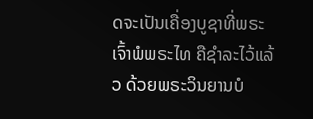ດຈະເປັນເຄື່ອງບູຊາທີ່ພຣະເຈົ້າພໍພຣະໄທ ຄືຊຳລະໄວ້ແລ້ວ ດ້ວຍພຣະວິນຍານບໍ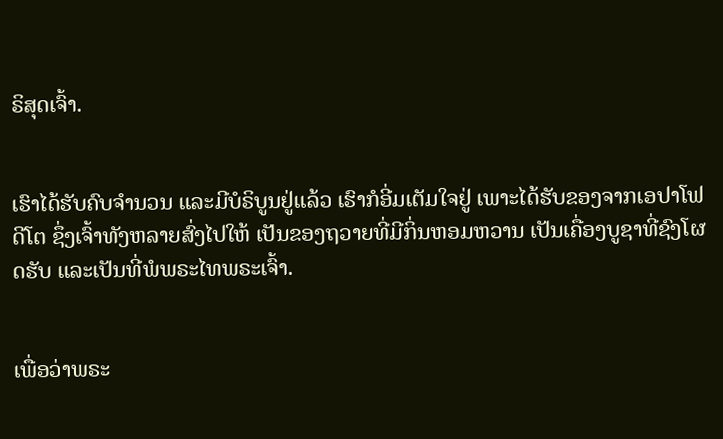ຣິສຸດເຈົ້າ.


ເຮົາໄດ້ຮັບຄົບຈຳນວນ ແລະມີບໍຣິບູນຢູ່ແລ້ວ ເຮົາກໍອີ່ມເຕັມໃຈຢູ່ ເພາະໄດ້ຮັບຂອງຈາກເອປາໂຟດີໂຕ ຊຶ່ງເຈົ້າທັງຫລາຍສົ່ງໄປໃຫ້ ເປັນຂອງຖວາຍທີ່ມີກິ່ນຫອມຫວານ ເປັນເຄື່ອງບູຊາທີ່ຊົງໂຜດຮັບ ແລະເປັນທີ່ພໍພຣະໄທພຣະເຈົ້າ.


ເພື່ອວ່າພຣະ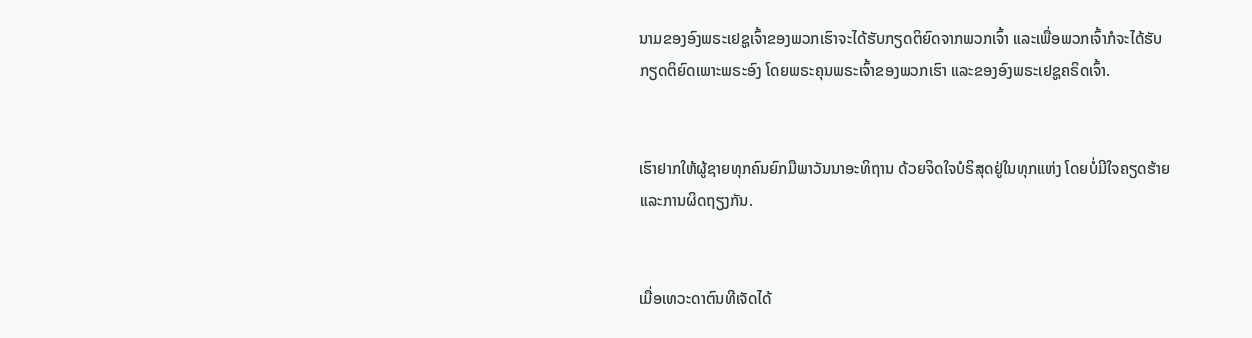ນາມຂອງອົງພຣະເຢຊູເຈົ້າຂອງພວກເຮົາຈະໄດ້ຮັບກຽດຕິຍົດຈາກພວກເຈົ້າ ແລະເພື່ອພວກເຈົ້າກໍຈະໄດ້ຮັບກຽດຕິຍົດເພາະພຣະອົງ ໂດຍພຣະຄຸນພຣະເຈົ້າຂອງພວກເຮົາ ແລະຂອງອົງພຣະເຢຊູຄຣິດເຈົ້າ.


ເຮົາຢາກໃຫ້ຜູ້ຊາຍທຸກຄົນຍົກມືພາວັນນາອະທິຖານ ດ້ວຍຈິດໃຈບໍຣິສຸດຢູ່ໃນທຸກແຫ່ງ ໂດຍບໍ່ມີໃຈຄຽດຮ້າຍແລະການຜິດຖຽງກັນ.


ເມື່ອເທວະດາຕົນທີເຈັດໄດ້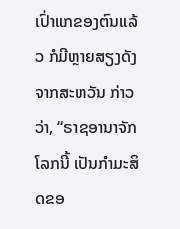ເປົ່າແກຂອງຕົນແລ້ວ ກໍມີຫຼາຍສຽງດັງຈາກສະຫວັນ ກ່າວວ່າ, “ຣາຊອານາຈັກໂລກນີ້ ເປັນກຳມະສິດຂອ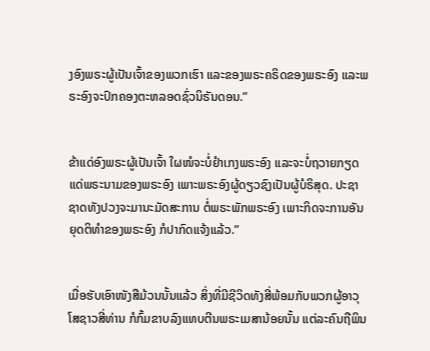ງອົງພຣະຜູ້ເປັນເຈົ້າຂອງພວກເຮົາ ແລະຂອງພຣະຄຣິດຂອງພຣະອົງ ແລະພຣະອົງຈະປົກຄອງຕະຫລອດຊົ່ວນິຣັນດອນ.”


ຂ້າແດ່ອົງພຣະຜູ້ເປັນເຈົ້າ ໃຜໜໍຈະບໍ່ຢຳເກງພຣະອົງ ແລະຈະບໍ່ຖວາຍກຽດແດ່ພຣະນາມຂອງພຣະອົງ ເພາະພຣະອົງຜູ້ດຽວຊົງເປັນຜູ້ບໍຣິສຸດ. ປະຊາຊາດທັງປວງຈະມານະມັດສະການ ຕໍ່ພຣະພັກພຣະອົງ ເພາະກິດຈະການອັນຍຸດຕິທຳຂອງພຣະອົງ ກໍປາກົດແຈ້ງແລ້ວ.”


ເມື່ອຮັບເອົາໜັງສືມ້ວນນັ້ນແລ້ວ ສິ່ງທີ່ມີຊີວິດທັງສີ່ພ້ອມກັບພວກຜູ້ອາວຸໂສຊາວສີ່ທ່ານ ກໍກົ້ມຂາບລົງແທບຕີນພຣະເມສານ້ອຍນັ້ນ ແຕ່ລະຄົນຖືພິນ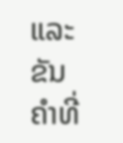ແລະຂັນຄຳທີ່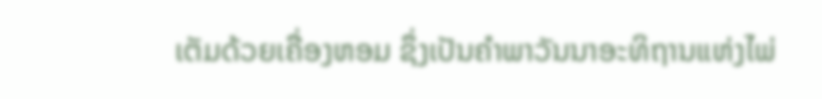ເຕັມດ້ວຍເຄື່ອງຫອມ ຊຶ່ງເປັນຄຳພາວັນນາອະທິຖານແຫ່ງໄພ່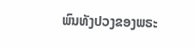ພົນທັງປວງຂອງພຣະ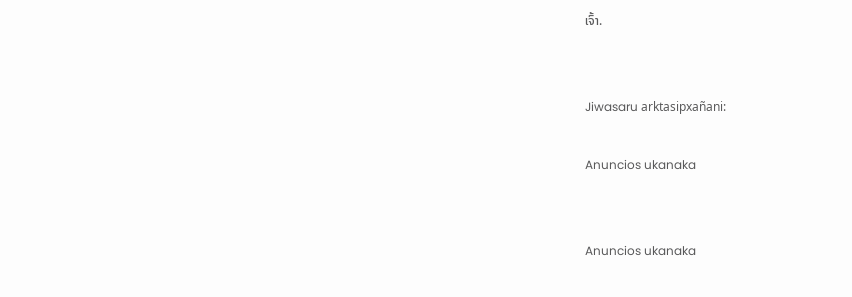ເຈົ້າ.


Jiwasaru arktasipxañani:

Anuncios ukanaka


Anuncios ukanaka